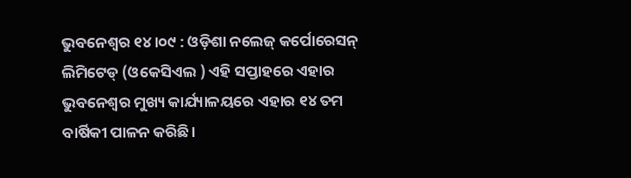ଭୁବନେଶ୍ୱର ୧୪।୦୯ : ଓଡ଼ିଶା ନଲେଜ୍‌ କର୍ପୋରେସନ୍ ଲିମିଟେଡ୍ (ଓକେସିଏଲ ) ଏହି ସପ୍ତାହରେ ଏହାର ଭୁବନେଶ୍ବର ମୁଖ୍ୟ କାର୍ଯ୍ୟାଳୟରେ ଏହାର ୧୪ ତମ ବାର୍ଷିକୀ ପାଳନ କରିଛି।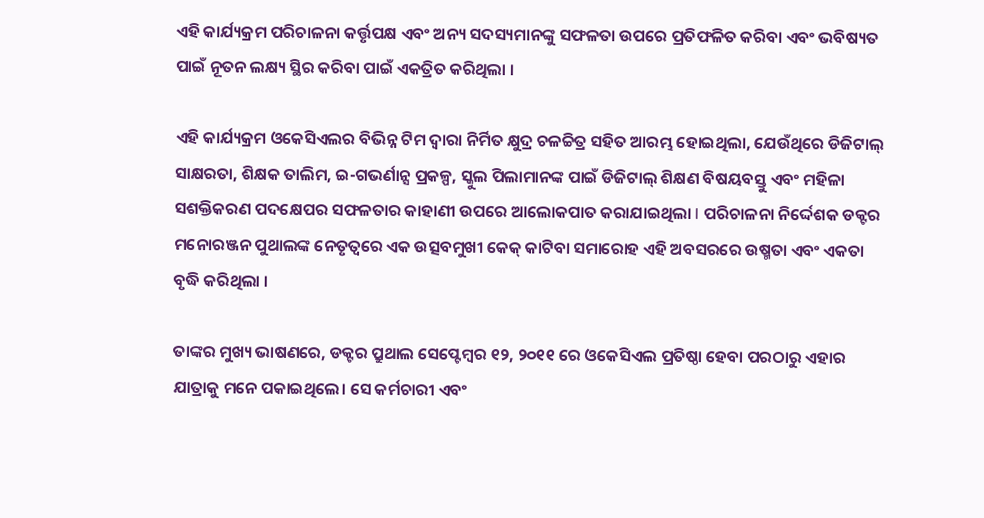ଏହି କାର୍ଯ୍ୟକ୍ରମ ପରିଚାଳନା କର୍ତ୍ତୃପକ୍ଷ ଏବଂ ଅନ୍ୟ ସଦସ୍ୟମାନଙ୍କୁ ସଫଳତା ଉପରେ ପ୍ରତିଫଳିତ କରିବା ଏବଂ ଭବିଷ୍ୟତ ପାଇଁ ନୂତନ ଲକ୍ଷ୍ୟ ସ୍ଥିର କରିବା ପାଇଁ ଏକତ୍ରିତ କରିଥିଲା ।

ଏହି କାର୍ଯ୍ୟକ୍ରମ ଓକେସିଏଲର ବିଭିନ୍ନ ଟିମ ଦ୍ବାରା ନିର୍ମିତ କ୍ଷୁଦ୍ର ଚଳଚ୍ଚିତ୍ର ସହିତ ଆରମ୍ଭ ହୋଇଥିଲା, ଯେଉଁଥିରେ ଡିଜିଟାଲ୍ ସାକ୍ଷରତା, ଶିକ୍ଷକ ତାଲିମ, ଇ-ଗଭର୍ଣାନ୍ସ ପ୍ରକଳ୍ପ, ସ୍କୁଲ ପିଲାମାନଙ୍କ ପାଇଁ ଡିଜିଟାଲ୍ ଶିକ୍ଷଣ ବିଷୟବସ୍ତୁ ଏବଂ ମହିଳା ସଶକ୍ତିକରଣ ପଦକ୍ଷେପର ସଫଳତାର କାହାଣୀ ଉପରେ ଆଲୋକପାତ କରାଯାଇଥିଲା I ପରିଚାଳନା ନିର୍ଦ୍ଦେଶକ ଡକ୍ଟର ମନୋରଞ୍ଜନ ପୁଥାଲଙ୍କ ନେତୃତ୍ବରେ ଏକ ଉତ୍ସବମୁଖୀ କେକ୍ କାଟିବା ସମାରୋହ ଏହି ଅବସରରେ ଉଷ୍ମତା ଏବଂ ଏକତା ବୃଦ୍ଧି କରିଥିଲା ।

ତାଙ୍କର ମୁଖ୍ୟ ଭାଷଣରେ, ଡକ୍ଟର ପ୍ରୁଥାଲ ସେପ୍ଟେମ୍ବର ୧୨, ୨୦୧୧ ରେ ଓକେସିଏଲ ପ୍ରତିଷ୍ଠା ହେବା ପରଠାରୁ ଏହାର ଯାତ୍ରାକୁ ମନେ ପକାଇଥିଲେ। ସେ କର୍ମଚାରୀ ଏବଂ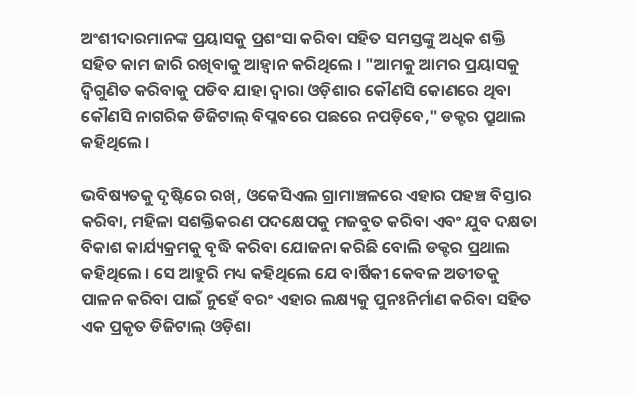ଅଂଶୀଦାରମାନଙ୍କ ପ୍ରୟାସକୁ ପ୍ରଶଂସା କରିବା ସହିତ ସମସ୍ତଙ୍କୁ ଅଧିକ ଶକ୍ତି ସହିତ କାମ ଜାରି ରଖିବାକୁ ଆହ୍ୱାନ କରିଥିଲେ । "ଆମକୁ ଆମର ପ୍ରୟାସକୁ ଦ୍ବିଗୁଣିତ କରିବାକୁ ପଡିବ ଯାହା ଦ୍ବାରା ଓଡ଼ିଶାର କୌଣସି କୋଣରେ ଥିବା କୌଣସି ନାଗରିକ ଡିଜିଟାଲ୍ ବିପ୍ଳବରେ ପଛରେ ନପଡ଼ିବେ," ଡକ୍ଟର ପ୍ରୁଥାଲ କହିଥିଲେ ।

ଭବିଷ୍ୟତକୁ ଦୃଷ୍ଟିରେ ରଖ୍, ଓକେସିଏଲ ଗ୍ରାମାଞ୍ଚଳରେ ଏହାର ପହଞ୍ଚ ବିସ୍ତାର କରିବା, ମହିଳା ସଶକ୍ତିକରଣ ପଦକ୍ଷେପକୁ ମଜବୁତ କରିବା ଏବଂ ଯୁବ ଦକ୍ଷତା ବିକାଶ କାର୍ଯ୍ୟକ୍ରମକୁ ବୃଦ୍ଧି କରିବା ଯୋଜନା କରିଛି ବୋଲି ଡକ୍ଟର ପ୍ରଥାଲ କହିଥିଲେ । ସେ ଆହୁରି ମଧ୍ୟ କହିଥିଲେ ଯେ ବାର୍ଷିକୀ କେବଳ ଅତୀତକୁ ପାଳନ କରିବା ପାଇଁ ନୁହେଁ ବରଂ ଏହାର ଲକ୍ଷ୍ୟକୁ ପୁନଃନିର୍ମାଣ କରିବା ସହିତ ଏକ ପ୍ରକୃତ ଡିଜିଟାଲ୍ ଓଡ଼ିଶା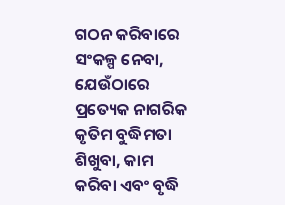ଗଠନ କରିବାରେ ସଂକ‌ଳ୍ପ ନେବା, ଯେଉଁଠାରେ ପ୍ରତ୍ୟେକ ନାଗରିକ କୃତିମ ବୁଦ୍ଧିମତା ଶିଖୁବା, କାମ କରିବା ଏବଂ ବୃଦ୍ଧି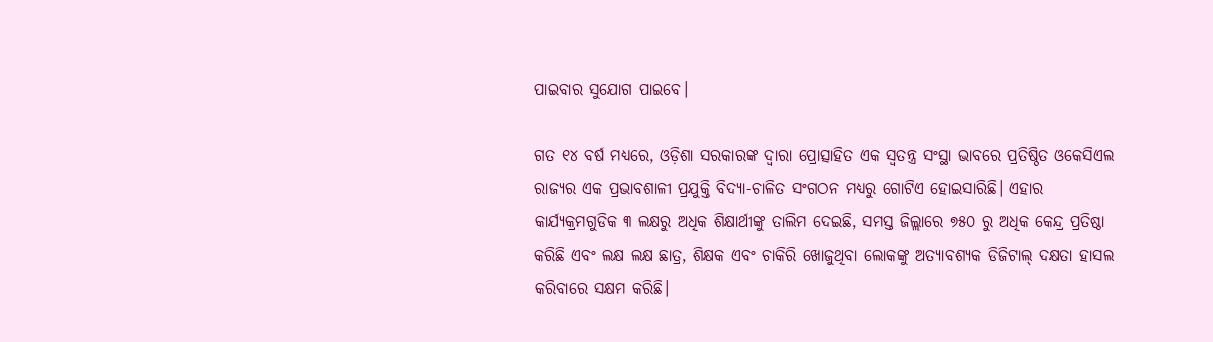ପାଇବାର ସୁଯୋଗ ପାଇବେ।

ଗତ ୧୪ ବର୍ଷ ମଧ୍ୟରେ, ଓଡ଼ିଶା ସରକାରଙ୍କ ଦ୍ବାରା ପ୍ରୋତ୍ସାହିତ ଏକ ସ୍ବତନ୍ତ୍ର ସଂସ୍ଥା ଭାବରେ ପ୍ରତିଷ୍ଠିତ ଓକେସିଏଲ ରାଜ୍ୟର ଏକ ପ୍ରଭାବଶାଳୀ ପ୍ରଯୁକ୍ତି ବିଦ୍ୟା-ଚାଳିତ ସଂଗଠନ ମଧ୍ୟରୁ ଗୋଟିଏ ହୋଇସାରିଛି। ଏହାର କାର୍ଯ୍ୟକ୍ରମଗୁଡିକ ୩ ଲକ୍ଷରୁ ଅଧିକ ଶିକ୍ଷାର୍ଥୀଙ୍କୁ ତାଲିମ ଦେଇଛି, ସମସ୍ତ ଜିଲ୍ଲାରେ ୭୫୦ ରୁ ଅଧିକ କେନ୍ଦ୍ର ପ୍ରତିଷ୍ଠା କରିଛି ଏବଂ ଲକ୍ଷ ଲକ୍ଷ ଛାତ୍ର, ଶିକ୍ଷକ ଏବଂ ଚାକିରି ଖୋଜୁଥିବା ଲୋକଙ୍କୁ ଅତ୍ୟାବଶ୍ୟକ ଡିଜିଟାଲ୍ ଦକ୍ଷତା ହାସଲ କରିବାରେ ସକ୍ଷମ କରିଛି।